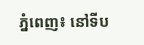ភ្នំពេញ៖ នៅទីប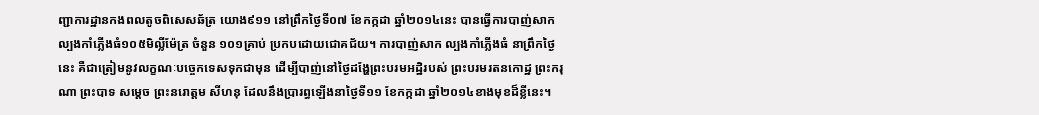ញ្ជាការដ្ឋានកងពលតូចពិសេសឆ័ត្រ យោង៩១១ នៅព្រឹកថ្ងៃទី០៧ ខែកក្កដា ឆ្នាំ២០១៤នេះ បានធ្វើការបាញ់សាកល្បងកាំភ្លើងធំ១០៥មិល្លីម៉ែត្រ ចំនួន ១០១គ្រាប់ ប្រកបដោយជោគជ័យ។ ការបាញ់សាក ល្បងកាំភ្លើងធំ នាព្រឹកថ្ងៃនេះ គឺជាត្រៀមនូវលក្ខណៈបច្ចេកទេសទុកជាមុន ដើម្បីបាញ់នៅថ្ងៃដង្ហែព្រះបរមអដ្ឋិរបស់ ព្រះបរមរតនកោដ្ឋ ព្រះករុណា ព្រះបាទ សម្តេច ព្រះនរោត្តម សីហនុ ដែលនឹងប្រារព្ធឡើងនាថ្ងៃទី១១ ខែកក្កដា ឆ្នាំ២០១៤ខាងមុខដ៏ខ្លីនេះ។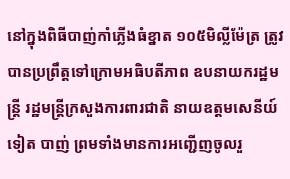នៅក្នុងពិធីបាញ់កាំភ្លើងធំខ្នាត ១០៥មិល្លីម៉ែត្រ ត្រូវបានប្រព្រឹត្តទៅក្រោមអធិបតីភាព ឧបនាយករដ្ឋមន្រ្តី រដ្ឋមន្រ្តីក្រសួងការពារជាតិ នាយឧត្តមសេនីយ៍ ទៀត បាញ់ ព្រមទាំងមានការអញ្ជើញចូលរួ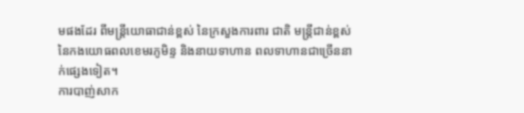មផងដែរ ពីមន្រ្តីយោធាជាន់ខ្ពស់ នៃក្រសួងការពារ ជាតិ មន្រ្តីជាន់ខ្ពស់ នៃកងយោធពលខេមរភូមិន្ទ និងនាយទាហាន ពលទាហានជាច្រើននាក់ផ្សេងទៀត។
ការបាញ់សាក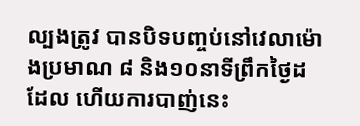ល្បងត្រូវ បានបិទបញ្ចប់នៅវេលាម៉ោងប្រមាណ ៨ និង១០នាទីព្រឹកថ្ងៃដដែល ហើយការបាញ់នេះ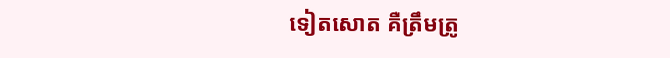ទៀតសោត គឺត្រឹមត្រូ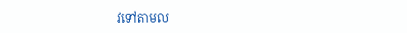វទៅតាមល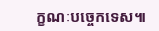ក្ខណៈបច្ចេកទេស៕